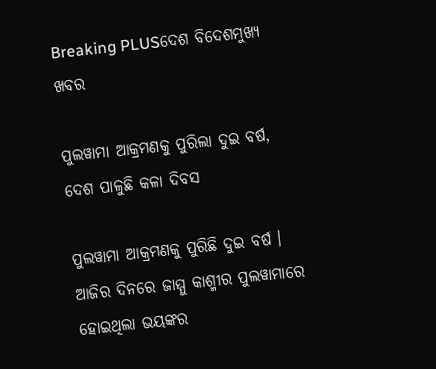Breaking PLUSଦେଶ ବିଦେଶମୁଖ୍ୟ ଖବର

ପୁଲୱାମା ଆକ୍ରମଣକୁ ପୁରିଲା ଦୁଇ ବର୍ଷ, ଦେଶ ପାଳୁଛି କଳା ଦିବସ

ପୁଲୱାମା ଆକ୍ରମଣକୁ ପୁରିଛି ଦୁଇ ବର୍ଷ । ଆଜିର ଦିନରେ ଜାମ୍ମୁ କାଶ୍ମୀର ପୁଲୱାମାରେ ହୋଇଥିଲା ଭୟଙ୍କର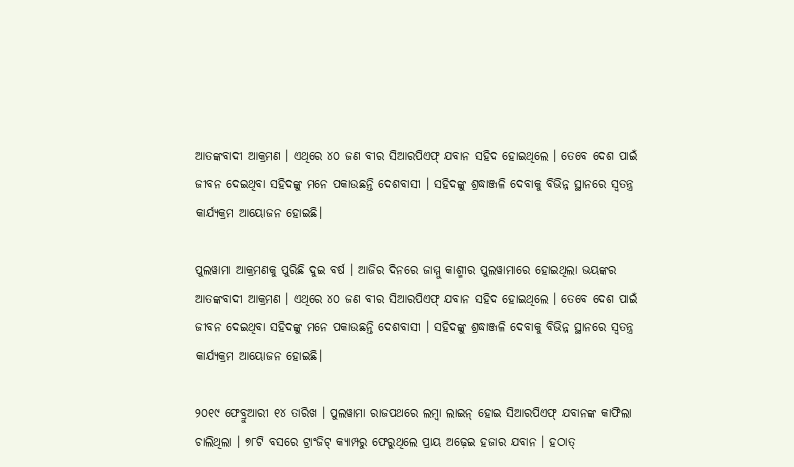ଆତଙ୍କବାଦୀ ଆକ୍ରମଣ । ଏଥିରେ ୪୦ ଜଣ ବୀର ସିଆରପିଏଫ୍ ଯବାନ ସହିଦ ହୋଇଥିଲେ । ତେବେ ଦେଶ ପାଇଁ ଜୀବନ ଦେଇଥିବା ସହିଦଙ୍କୁ ମନେ ପକାଉଛନ୍ତି ଦେଶବାସୀ । ସହିଦଙ୍କୁ ଶ୍ରଦ୍ଧାଞ୍ଜଳି ଦେବାକୁ ବିଭିନ୍ନ ସ୍ଥାନରେ ସ୍ବତନ୍ତ୍ର କାର୍ଯ୍ୟକ୍ରମ ଆୟୋଜନ ହୋଇଛି।

ପୁଲୱାମା ଆକ୍ରମଣକୁ ପୁରିଛି ଦୁଇ ବର୍ଷ । ଆଜିର ଦିନରେ ଜାମ୍ମୁ କାଶ୍ମୀର ପୁଲୱାମାରେ ହୋଇଥିଲା ଭୟଙ୍କର ଆତଙ୍କବାଦୀ ଆକ୍ରମଣ । ଏଥିରେ ୪୦ ଜଣ ବୀର ସିଆରପିଏଫ୍ ଯବାନ ସହିଦ ହୋଇଥିଲେ । ତେବେ ଦେଶ ପାଇଁ ଜୀବନ ଦେଇଥିବା ସହିଦଙ୍କୁ ମନେ ପକାଉଛନ୍ତି ଦେଶବାସୀ । ସହିଦଙ୍କୁ ଶ୍ରଦ୍ଧାଞ୍ଜଳି ଦେବାକୁ ବିଭିନ୍ନ ସ୍ଥାନରେ ସ୍ବତନ୍ତ୍ର କାର୍ଯ୍ୟକ୍ରମ ଆୟୋଜନ ହୋଇଛି।

୨୦୧୯ ଫେବ୍ରୁଆରୀ ୧୪ ତାରିଖ । ପୁଲୱାମା ରାଜପଥରେ ଲମ୍ବା ଲାଇନ୍ ହୋଇ ସିଆରପିଏଫ୍ ଯବାନଙ୍କ କାଫିଲା ଚାଲିଥିଲା । ୭୮ଟି ବସରେ ଟ୍ରାଂଜିଟ୍ କ୍ୟାମ୍ପରୁ ଫେରୁଥିଲେ ପ୍ରାୟ ଅଢ଼େଇ ହଜାର ଯବାନ । ହଠାତ୍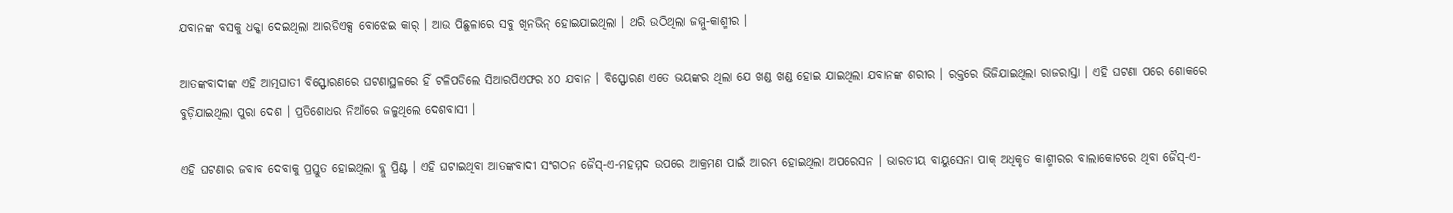ଯବାନଙ୍କ ବସକୁ ଧକ୍କା ଦେଇଥିଲା ଆରଡିଏକ୍ସ ବୋଝେଇ କାର୍ । ଆଉ ପିଛୁଳାରେ ସବୁ ଖିନଭିନ୍ ହୋଇଯାଇଥିଲା । ଥରି ଉଠିଥିଲା ଜମ୍ମୁ-କାଶ୍ମୀର ।

ଆତଙ୍କବାଦୀଙ୍କ ଏହି ଆତ୍ମଘାତୀ ବିସ୍ଫୋରଣରେ ଘଟଣାସ୍ଥଳରେ ହିଁ ଟଳିପଡିଲେ ସିଆରପିଏଫର ୪୦ ଯବାନ । ବିସ୍ଫୋରଣ ଏତେ ଭୟଙ୍କର ଥିଲା ଯେ ଖଣ୍ଡ ଖଣ୍ଡ ହୋଇ ଯାଇଥିଲା ଯବାନଙ୍କ ଶରୀର । ରକ୍ତରେ ଭିଜିଯାଇଥିଲା ରାଜରାସ୍ତା । ଏହି ଘଟଣା ପରେ ଶୋକରେ ବୁଡ଼ିଯାଇଥିଲା ପୁରା ଦେଶ । ପ୍ରତିଶୋଧର ନିଆଁରେ ଜଳୁଥିଲେ ଦେଶବାସୀ ।

ଏହି ଘଟଣାର ଜବାବ ଦେବାକୁ ପ୍ରସ୍ତୁତ ହୋଇଥିଲା ବ୍ଲୁ ପ୍ରିଣ୍ଟ । ଏହି ଘଟାଇଥିବା ଆତଙ୍କବାଦୀ ସଂଗଠନ ଜୈସ୍-ଏ-ମହମ୍ମଦ ଉପରେ ଆକ୍ରମଣ ପାଇଁ ଆରମ୍ଭ ହୋଇଥିଲା ଅପରେସନ । ଭାରତୀୟ ବାୟୁସେନା ପାକ୍ ଅଧିକୃତ କାଶ୍ମୀରର ବାଲାକୋଟରେ ଥିବା ଜୈସ୍-ଏ-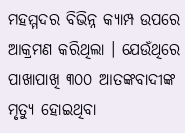ମହମ୍ମଦର ବିଭିନ୍ନ କ୍ୟାମ୍ପ ଉପରେ ଆକ୍ରମଣ କରିଥିଲା । ଯେଉଁଥିରେ ପାଖାପାଖି ୩୦୦ ଆତଙ୍କବାଦୀଙ୍କ ମୃତ୍ୟୁ ହୋଇଥିବା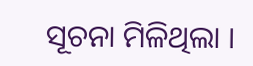ସୂଚନା ମିଳିଥିଲା ।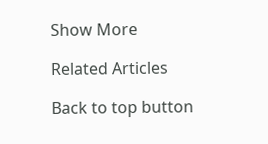Show More

Related Articles

Back to top button